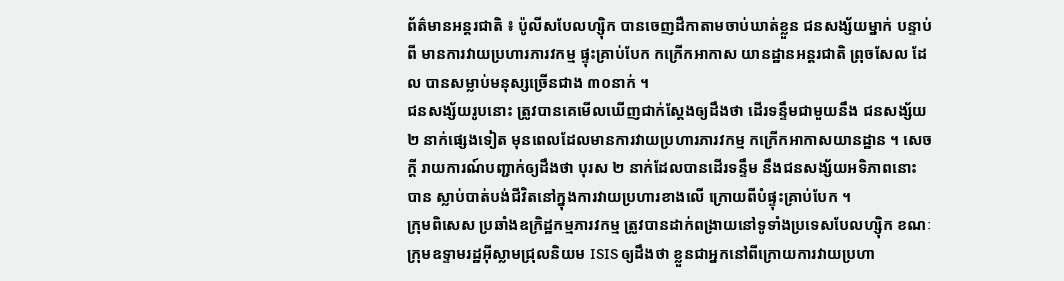ព័ត៌មានអន្តរជាតិ ៖ ប៉ូលីសបែលហ្ស៊ិក បានចេញដឺកាតាមចាប់ឃាត់ខ្លួន ជនសង្ស័យម្នាក់ បន្ទាប់ពី មានការវាយប្រហារភារវកម្ម ផ្ទុះគ្រាប់បែក កក្រើកអាកាស យានដ្ឋានអន្តរជាតិ ព្រុចសែល ដែល បានសម្លាប់មនុស្សច្រើនជាង ៣០នាក់ ។
ជនសង្ស័យរូបនោះ ត្រូវបានគេមើលឃើញជាក់ស្តែងឲ្យដឹងថា ដើរទន្ទឹមជាមួយនឹង ជនសង្ស័យ២ នាក់ផ្សេងទៀត មុនពេលដែលមានការវាយប្រហារភារវកម្ម កក្រើកអាកាសយានដ្ឋាន ។ សេចក្តី រាយការណ៍បញ្ជាក់ឲ្យដឹងថា បុរស ២ នាក់ដែលបានដើរទន្ទឹម នឹងជនសង្ស័យអទិភាពនោះ បាន ស្លាប់បាត់បង់ជីវិតនៅក្នុងការវាយប្រហារខាងលើ ក្រោយពីបំផ្ទុះគ្រាប់បែក ។
ក្រុមពិសេស ប្រឆាំងឧក្រិដ្ឋកម្មភារវកម្ម ត្រូវបានដាក់ពង្រាយនៅទូទាំងប្រទេសបែលហ្ស៊ិក ខណៈ ក្រុមឧទ្ទាមរដ្ឋអ៊ីស្លាមជ្រុលនិយម ISIS ឲ្យដឹងថា ខ្លួនជាអ្នកនៅពីក្រោយការវាយប្រហា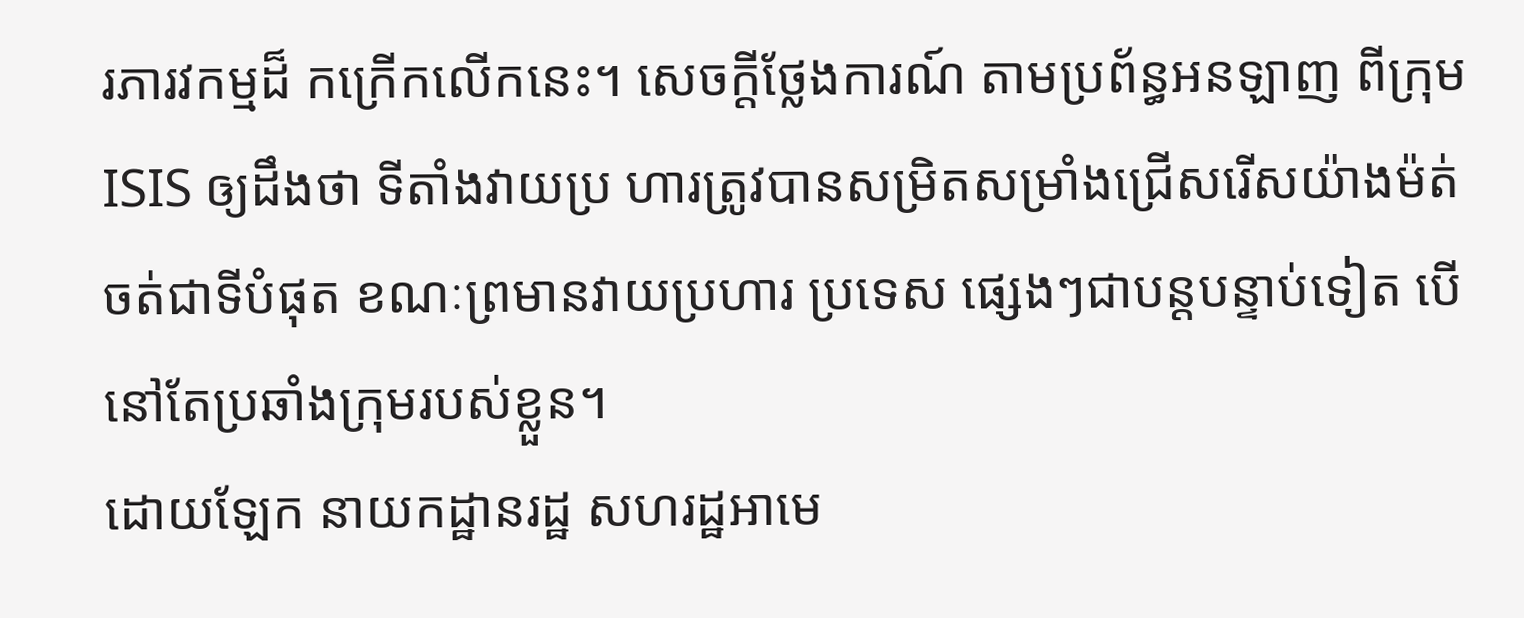រភារវកម្មដ៏ កក្រើកលើកនេះ។ សេចក្តីថ្លែងការណ៍ តាមប្រព័ន្ធអនឡាញ ពីក្រុម ISIS ឲ្យដឹងថា ទីតាំងវាយប្រ ហារត្រូវបានសម្រិតសម្រាំងជ្រើសរើសយ៉ាងម៉ត់ចត់ជាទីបំផុត ខណៈព្រមានវាយប្រហារ ប្រទេស ផ្សេងៗជាបន្តបន្ទាប់ទៀត បើនៅតែប្រឆាំងក្រុមរបស់ខ្លួន។
ដោយឡែក នាយកដ្ឋានរដ្ឋ សហរដ្ឋអាមេ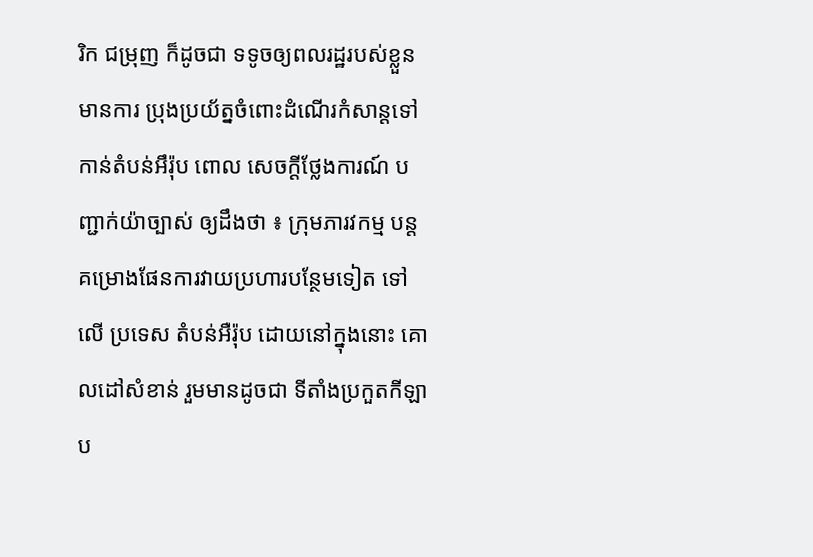រិក ជម្រុញ ក៏ដូចជា ទទូចឲ្យពលរដ្ឋរបស់ខ្លួនមានការ ប្រុងប្រយ័ត្នចំពោះដំណើរកំសាន្តទៅកាន់តំបន់អឹរ៉ុប ពោល សេចក្តីថ្លែងការណ៍ បញ្ជាក់យ៉ាច្បាស់ ឲ្យដឹងថា ៖ ក្រុមភារវកម្ម បន្តគម្រោងផែនការវាយប្រហារបន្ថែមទៀត ទៅលើ ប្រទេស តំបន់អឺរ៉ុប ដោយនៅក្នុងនោះ គោលដៅសំខាន់ រួមមានដូចជា ទីតាំងប្រកួតកីឡា ប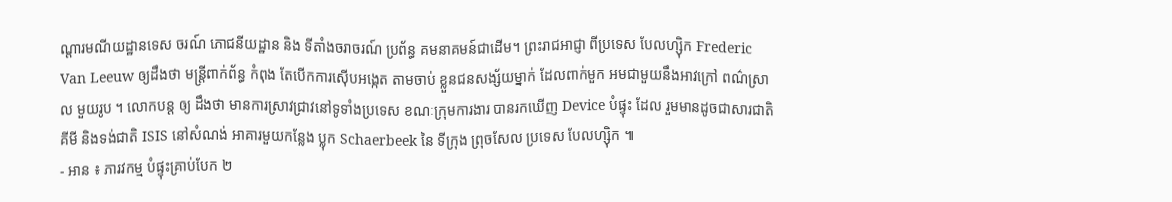ណ្តារមណីយដ្ឋានទេស ចរណ៍ ភោជនីយដ្ឋាន និង ទីតាំងចរាចរណ៍ ប្រព័ន្ធ គមនាគមន៍ជាដើម។ ព្រះរាជអាជ្ញា ពីប្រទេស បែលហ្ស៊ិក Frederic Van Leeuw ឲ្យដឹងថា មន្រ្តីពាក់ព័ន្ធ កំពុង តែបើកការស៊ើបអង្កេត តាមចាប់ ខ្លួនជនសង្ស័យម្នាក់ ដែលពាក់មួក អមជាមួយនឹងអាវក្រៅ ពណ៌ស្រាល មួយរូប ។ លោកបន្ត ឲ្យ ដឹងថា មានការស្រាវជ្រាវនៅទូទាំងប្រទេស ខណៈក្រុមការងារ បានរកឃើញ Device បំផ្ទុះ ដែល រួមមានដូចជាសារជាតិគីមី និងទង់ជាតិ ISIS នៅសំណង់ អាគារមួយកន្លែង ប្លុក Schaerbeek នៃ ទីក្រុង ព្រុចសែល ប្រទេស បែលហ្ស៊ិក ៕
- អាន ៖ ភារវកម្ម បំផ្ទុះគ្រាប់បែក ២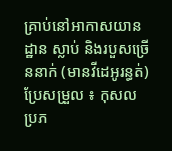គ្រាប់នៅអាកាសយានដ្ឋាន ស្លាប់ និងរបួសច្រើននាក់ (មានវីដេអូរន្ធត់)
ប្រែសម្រួល ៖ កុសល
ប្រភ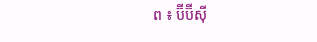ព ៖ ប៊ីប៊ីស៊ី